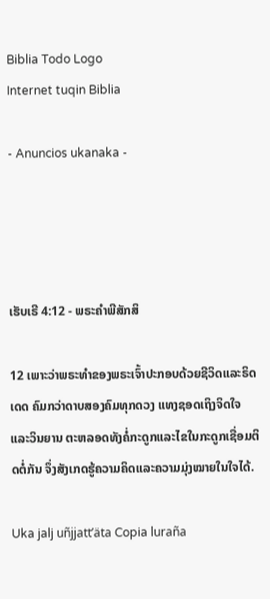Biblia Todo Logo
Internet tuqin Biblia

- Anuncios ukanaka -




ເຮັບເຣີ 4:12 - ພຣະຄຳພີສັກສິ

12 ເພາະວ່າພຣະທຳຂອງພຣະເຈົ້າປະກອບດ້ວຍຊີວິດແລະຣິດເດດ ຄົມກວ່າດາບສອງຄົມທຸກດວງ ແທງຊອດເຖິງຈິດໃຈແລະວິນຍານ ຕະຫລອດທັງຄໍ່ກະດູກແລະໄຂໃນກະດູກເຊື່ອມຕິດຕໍ່ກັນ ຈຶ່ງສັງເກດຮູ້ຄວາມຄິດແລະຄວາມມຸ່ງໝາຍໃນໃຈໄດ້.

Uka jalj uñjjattʼäta Copia luraña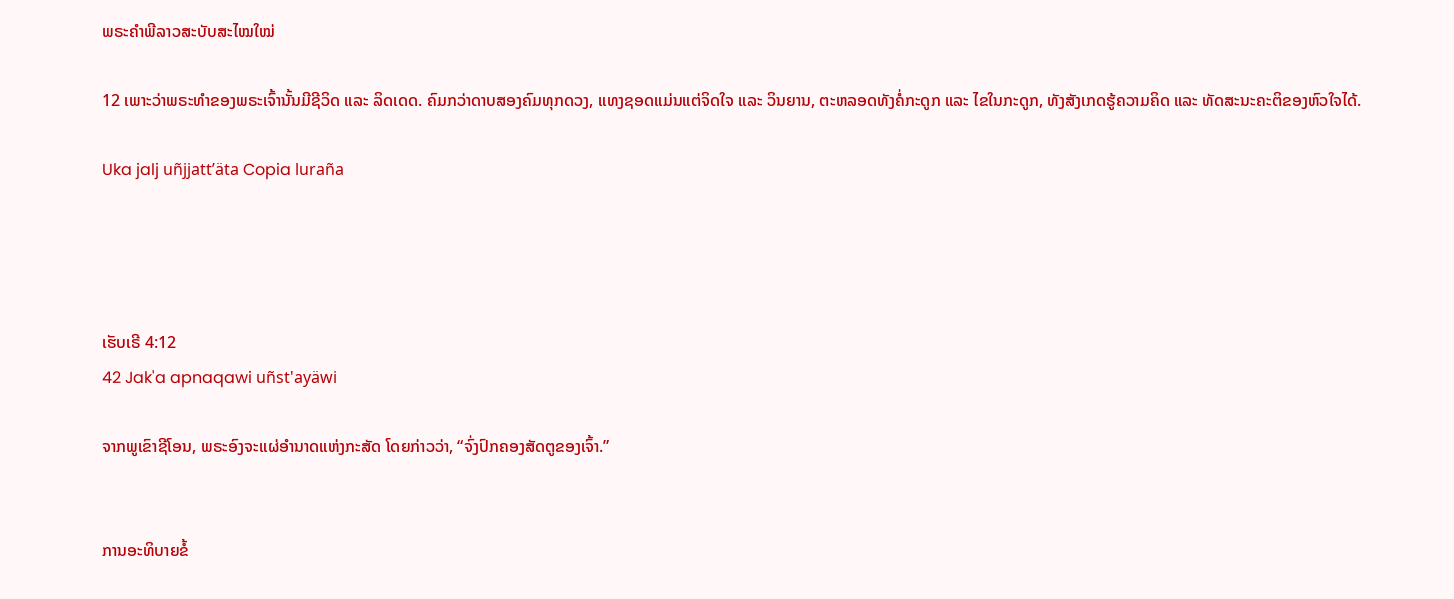ພຣະຄຳພີລາວສະບັບສະໄໝໃໝ່

12 ເພາະວ່າພຣະທຳຂອງພຣະເຈົ້ານັ້ນມີຊີວິດ ແລະ ລິດເດດ. ຄົມກວ່າດາບສອງຄົມທຸກດວງ, ແທງຊອດແມ່ນແຕ່ຈິດໃຈ ແລະ ວິນຍານ, ຕະຫລອດທັງຄໍ່ກະດູກ ແລະ ໄຂໃນກະດູກ, ທັງສັງເກດຮູ້ຄວາມຄິດ ແລະ ທັດສະນະຄະຕິຂອງຫົວໃຈໄດ້.

Uka jalj uñjjattʼäta Copia luraña




ເຮັບເຣີ 4:12
42 Jak'a apnaqawi uñst'ayäwi

ຈາກພູເຂົາຊີໂອນ, ພຣະອົງຈະແຜ່ອຳນາດແຫ່ງກະສັດ ໂດຍກ່າວວ່າ, “ຈົ່ງປົກຄອງສັດຕູຂອງເຈົ້າ.”


ການອະທິບາຍຂໍ້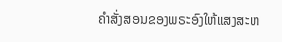ຄຳສັ່ງສອນຂອງພຣະອົງໃຫ້ແສງສະຫ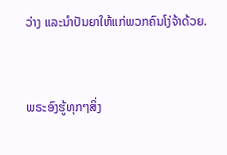ວ່າງ ແລະນຳປັນຍາໃຫ້ແກ່ພວກຄົນໂງ່ຈ້າດ້ວຍ.


ພຣະອົງຮູ້ທຸກໆສິ່ງ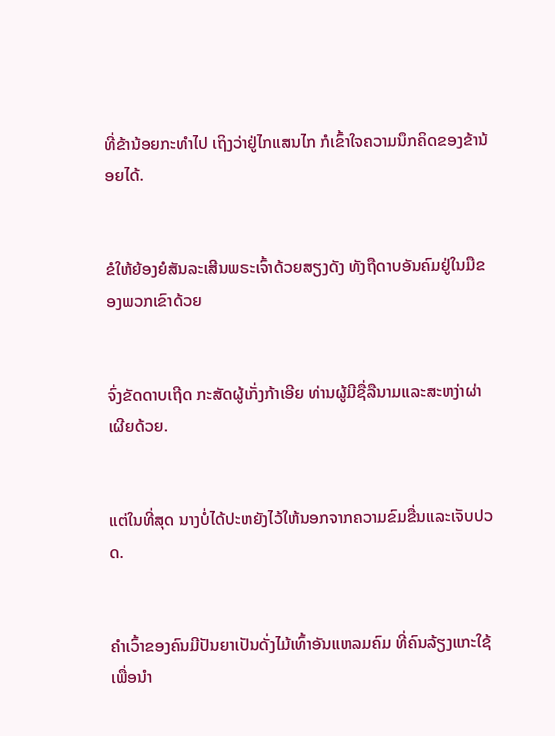ທີ່ຂ້ານ້ອຍກະທຳໄປ ເຖິງວ່າຢູ່ໄກແສນໄກ ກໍເຂົ້າໃຈຄວາມນຶກຄິດຂອງຂ້ານ້ອຍໄດ້.


ຂໍໃຫ້ຍ້ອງຍໍສັນລະເສີນພຣະເຈົ້າດ້ວຍສຽງດັງ ທັງຖືດາບອັນຄົມຢູ່ໃນມືຂອງພວກເຂົາດ້ວຍ


ຈົ່ງຂັດດາບເຖີດ ກະສັດຜູ້ເກັ່ງກ້າເອີຍ ທ່ານຜູ້ມີຊື່ລືນາມແລະສະຫງ່າຜ່າເຜີຍດ້ວຍ.


ແຕ່ໃນທີ່ສຸດ ນາງບໍ່ໄດ້ປະຫຍັງໄວ້ໃຫ້ນອກຈາກຄວາມຂົມຂື່ນແລະເຈັບປວດ.


ຄຳເວົ້າຂອງຄົນມີປັນຍາເປັນດັ່ງໄມ້ເທົ້າອັນແຫລມຄົມ ທີ່ຄົນລ້ຽງແກະໃຊ້ເພື່ອນຳ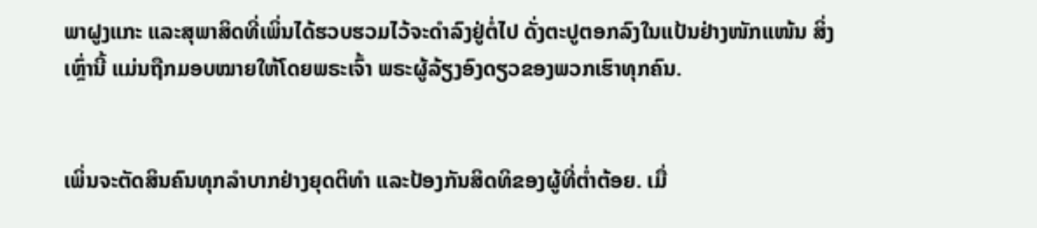ພາຝູງແກະ ແລະສຸພາສິດທີ່ເພິ່ນໄດ້ຮວບຮວມໄວ້ຈະດຳລົງຢູ່ຕໍ່ໄປ ດັ່ງຕະປູຕອກລົງໃນແປ້ນຢ່າງໜັກແໜ້ນ ສິ່ງເຫຼົ່ານີ້ ແມ່ນຖືກມອບໝາຍໃຫ້ໂດຍພຣະເຈົ້າ ພຣະຜູ້ລ້ຽງອົງດຽວຂອງພວກເຮົາທຸກຄົນ.


ເພິ່ນຈະຕັດສິນຄົນທຸກລຳບາກຢ່າງຍຸດຕິທຳ ແລະປ້ອງກັນສິດທິຂອງຜູ້ທີ່ຕໍ່າຕ້ອຍ. ເມື່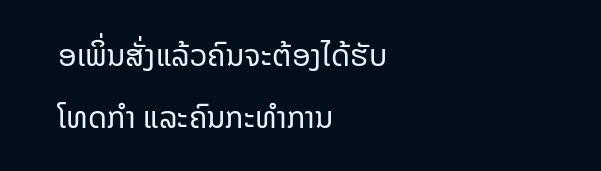ອເພິ່ນສັ່ງແລ້ວຄົນຈະຕ້ອງໄດ້ຮັບໂທດກຳ ແລະຄົນກະທຳການ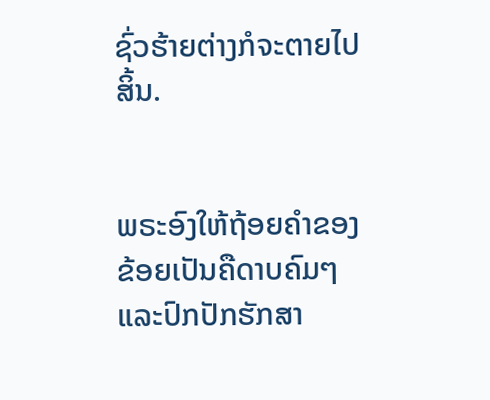ຊົ່ວຮ້າຍຕ່າງກໍຈະຕາຍໄປສິ້ນ.


ພຣະອົງໃຫ້ຖ້ອຍຄຳຂອງຂ້ອຍເປັນຄືດາບຄົມໆ ແລະປົກປັກຮັກສາ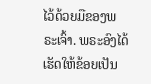ໄວ້ດ້ວຍມືຂອງພຣະເຈົ້າ. ພຣະອົງໄດ້ເຮັດໃຫ້ຂ້ອຍເປັນ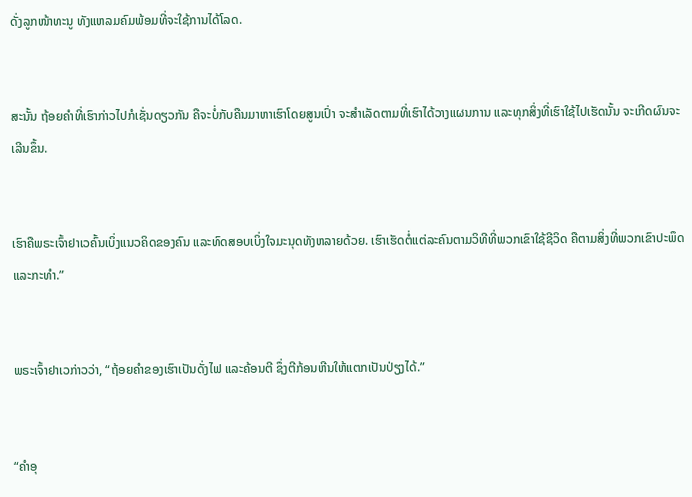ດັ່ງລູກໜ້າທະນູ ທັງແຫລມຄົມພ້ອມທີ່ຈະໃຊ້ການໄດ້ໂລດ.


ສະນັ້ນ ຖ້ອຍຄຳທີ່ເຮົາກ່າວໄປກໍເຊັ່ນດຽວກັນ ຄືຈະບໍ່ກັບຄືນມາຫາເຮົາໂດຍສູນເປົ່າ ຈະສຳເລັດຕາມທີ່ເຮົາໄດ້ວາງແຜນການ ແລະທຸກສິ່ງທີ່ເຮົາໃຊ້ໄປເຮັດນັ້ນ ຈະເກີດຜົນຈະເລີນຂຶ້ນ.


ເຮົາຄືພຣະເຈົ້າຢາເວຄົ້ນເບິ່ງແນວຄິດຂອງຄົນ ແລະທົດສອບເບິ່ງໃຈມະນຸດທັງຫລາຍດ້ວຍ. ເຮົາເຮັດຕໍ່ແຕ່ລະຄົນຕາມວິທີທີ່ພວກເຂົາໃຊ້ຊີວິດ ຄືຕາມສິ່ງທີ່ພວກເຂົາປະພຶດແລະກະທຳ.”


ພຣະເຈົ້າຢາເວກ່າວວ່າ, “ຖ້ອຍຄຳຂອງເຮົາເປັນດັ່ງໄຟ ແລະຄ້ອນຕີ ຊຶ່ງຕີກ້ອນຫີນໃຫ້ແຕກເປັນປ່ຽງໄດ້.”


“ຄຳອຸ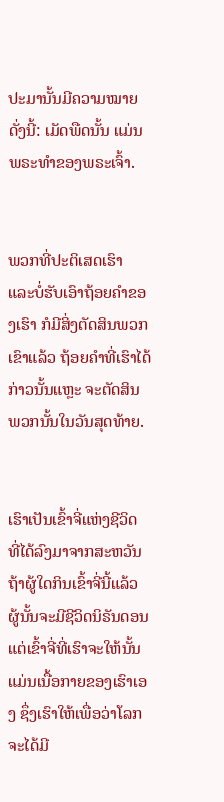ປະມານັ້ນມີຄວາມໝາຍດັ່ງນີ້: ເມັດພືດນັ້ນ ແມ່ນພຣະທຳຂອງພຣະເຈົ້າ.


ພວກທີ່ປະຕິເສດເຮົາ ແລະບໍ່ຮັບເອົາຖ້ອຍຄຳຂອງເຮົາ ກໍມີສິ່ງຕັດສິນພວກເຂົາແລ້ວ ຖ້ອຍຄຳທີ່ເຮົາໄດ້ກ່າວນັ້ນແຫຼະ ຈະຕັດສິນພວກນັ້ນໃນວັນສຸດທ້າຍ.


ເຮົາເປັນເຂົ້າຈີ່ແຫ່ງຊີວິດ ທີ່ໄດ້ລົງມາຈາກສະຫວັນ ຖ້າຜູ້ໃດກິນເຂົ້າຈີ່ນີ້ແລ້ວ ຜູ້ນັ້ນຈະມີຊີວິດນິຣັນດອນ ແຕ່ເຂົ້າຈີ່ທີ່ເຮົາຈະໃຫ້ນັ້ນ ແມ່ນເນື້ອກາຍຂອງເຮົາເອງ ຊຶ່ງເຮົາໃຫ້ເພື່ອວ່າໂລກຈະໄດ້ມີ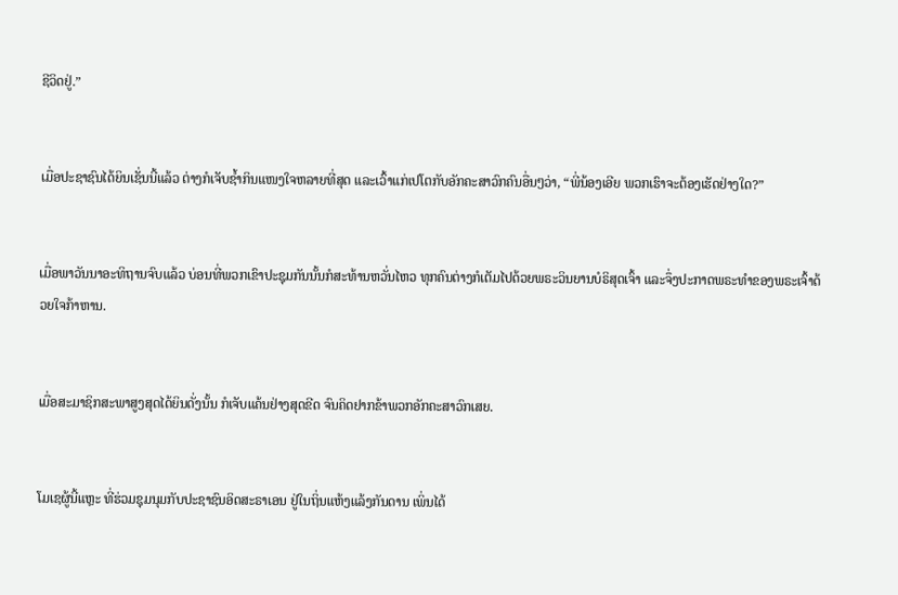ຊີວິດຢູ່.”


ເມື່ອປະຊາຊົນໄດ້ຍິນເຊັ່ນນີ້ແລ້ວ ຕ່າງກໍເຈັບຊໍ້າກິນແໜງໃຈຫລາຍທີ່ສຸດ ແລະເວົ້າແກ່ເປໂຕກັບອັກຄະສາວົກຄົນອື່ນໆວ່າ, “ພີ່ນ້ອງເອີຍ ພວກເຮົາຈະຕ້ອງເຮັດຢ່າງໃດ?”


ເມື່ອພາວັນນາອະທິຖານຈົບແລ້ວ ບ່ອນທີ່ພວກເຂົາປະຊຸມກັນນັ້ນກໍສະທ້ານຫວັ່ນໄຫວ ທຸກຄົນຕ່າງກໍເຕັມໄປດ້ວຍພຣະວິນຍານບໍຣິສຸດເຈົ້າ ແລະຈຶ່ງປະກາດພຣະທຳຂອງພຣະເຈົ້າດ້ວຍໃຈກ້າຫານ.


ເມື່ອສະມາຊິກສະພາສູງສຸດໄດ້ຍິນດັ່ງນັ້ນ ກໍເຈັບແຄ້ນຢ່າງສຸດຂີດ ຈົນຄິດຢາກຂ້າພວກອັກຄະສາວົກເສຍ.


ໂມເຊຜູ້ນີ້ແຫຼະ ທີ່ຮ່ວມຊຸມນຸມກັບປະຊາຊົນອິດສະຣາເອນ ຢູ່ໃນຖິ່ນແຫ້ງແລ້ງກັນດານ ເພິ່ນໄດ້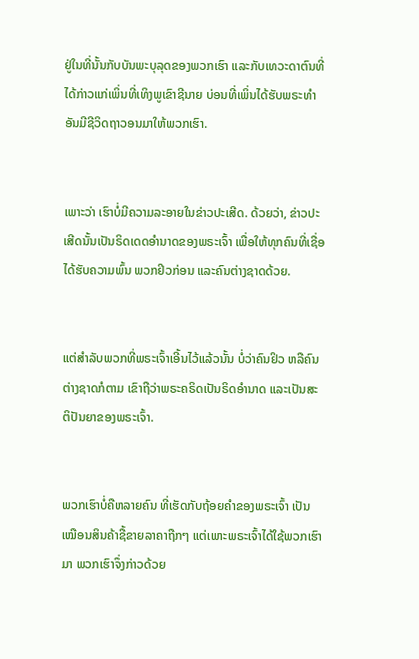ຢູ່ໃນທີ່ນັ້ນກັບບັນພະບຸລຸດຂອງພວກເຮົາ ແລະກັບເທວະດາຕົນທີ່ໄດ້ກ່າວແກ່ເພິ່ນທີ່ເທິງພູເຂົາຊີນາຍ ບ່ອນທີ່ເພິ່ນໄດ້ຮັບພຣະທຳອັນມີຊີວິດຖາວອນມາໃຫ້ພວກເຮົາ.


ເພາະວ່າ ເຮົາບໍ່ມີຄວາມລະອາຍໃນຂ່າວປະເສີດ. ດ້ວຍວ່າ, ຂ່າວປະເສີດນັ້ນເປັນຣິດເດດອຳນາດຂອງພຣະເຈົ້າ ເພື່ອໃຫ້ທຸກຄົນທີ່ເຊື່ອໄດ້ຮັບຄວາມພົ້ນ ພວກຢິວກ່ອນ ແລະຄົນຕ່າງຊາດດ້ວຍ.


ແຕ່ສຳລັບພວກທີ່ພຣະເຈົ້າເອີ້ນໄວ້ແລ້ວນັ້ນ ບໍ່ວ່າຄົນຢິວ ຫລືຄົນຕ່າງຊາດກໍຕາມ ເຂົາຖືວ່າພຣະຄຣິດເປັນຣິດອຳນາດ ແລະເປັນສະຕິປັນຍາຂອງພຣະເຈົ້າ.


ພວກເຮົາບໍ່ຄືຫລາຍຄົນ ທີ່ເຮັດກັບຖ້ອຍຄຳຂອງພຣະເຈົ້າ ເປັນເໝືອນສິນຄ້າຊື້ຂາຍລາຄາຖືກໆ ແຕ່ເພາະພຣະເຈົ້າໄດ້ໃຊ້ພວກເຮົາມາ ພວກເຮົາຈຶ່ງກ່າວດ້ວຍ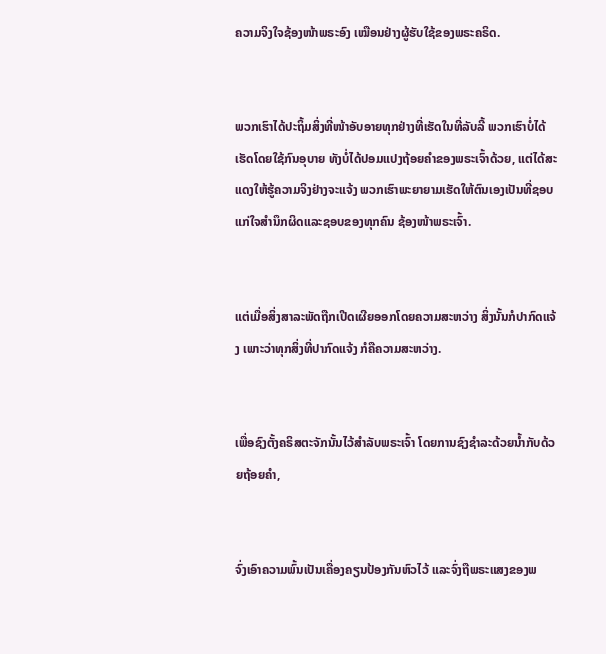ຄວາມຈິງໃຈຊ້ອງໜ້າພຣະອົງ ເໝືອນຢ່າງຜູ້ຮັບໃຊ້ຂອງພຣະຄຣິດ.


ພວກເຮົາໄດ້ປະຖິ້ມສິ່ງທີ່ໜ້າອັບອາຍທຸກຢ່າງທີ່ເຮັດໃນທີ່ລັບລີ້ ພວກເຮົາບໍ່ໄດ້ເຮັດໂດຍໃຊ້ກົນອຸບາຍ ທັງບໍ່ໄດ້ປອມແປງຖ້ອຍຄຳຂອງພຣະເຈົ້າດ້ວຍ, ແຕ່ໄດ້ສະແດງໃຫ້ຮູ້ຄວາມຈິງຢ່າງຈະແຈ້ງ ພວກເຮົາພະຍາຍາມເຮັດໃຫ້ຕົນເອງເປັນທີ່ຊອບແກ່ໃຈສຳນຶກຜິດແລະຊອບຂອງທຸກຄົນ ຊ້ອງໜ້າພຣະເຈົ້າ.


ແຕ່ເມື່ອສິ່ງສາລະພັດຖືກເປີດເຜີຍອອກໂດຍຄວາມສະຫວ່າງ ສິ່ງນັ້ນກໍປາກົດແຈ້ງ ເພາະວ່າທຸກສິ່ງທີ່ປາກົດແຈ້ງ ກໍຄືຄວາມສະຫວ່າງ.


ເພື່ອຊົງຕັ້ງຄຣິສຕະຈັກນັ້ນໄວ້ສຳລັບພຣະເຈົ້າ ໂດຍການຊົງຊຳລະດ້ວຍນໍ້າກັບດ້ວຍຖ້ອຍຄຳ,


ຈົ່ງເອົາຄວາມພົ້ນເປັນເຄື່ອງຄຽນປ້ອງກັນຫົວໄວ້ ແລະຈົ່ງຖືພຣະແສງຂອງພ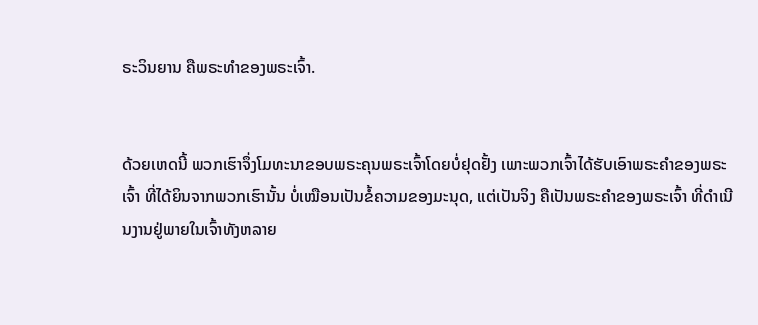ຣະວິນຍານ ຄືພຣະທຳຂອງພຣະເຈົ້າ.


ດ້ວຍເຫດນີ້ ພວກເຮົາຈຶ່ງໂມທະນາຂອບພຣະຄຸນພຣະເຈົ້າໂດຍບໍ່ຢຸດຢັ້ງ ເພາະພວກເຈົ້າໄດ້ຮັບເອົາພຣະຄຳຂອງພຣະເຈົ້າ ທີ່ໄດ້ຍິນຈາກພວກເຮົານັ້ນ ບໍ່ເໝືອນເປັນຂໍ້ຄວາມຂອງມະນຸດ, ແຕ່ເປັນຈິງ ຄືເປັນພຣະຄຳຂອງພຣະເຈົ້າ ທີ່ດຳເນີນງານຢູ່ພາຍໃນເຈົ້າທັງຫລາຍ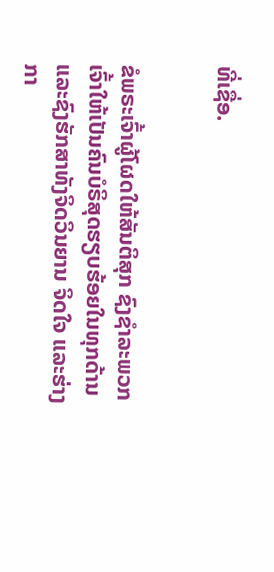ທີ່ເຊື່ອ.


ຂໍພຣະເຈົ້າຜູ້ໂຜດໃຫ້ສັນຕິສຸກ ຊົງຊຳລະພວກເຈົ້າໃຫ້ເປັນຄົນບໍຣິສຸດຮຽບຮ້ອຍໃນທຸກດ້ານ ແລະຊົງຮັກສາທັງຈິດວິນຍານ ຈິດໃຈ ແລະຮ່າງກາ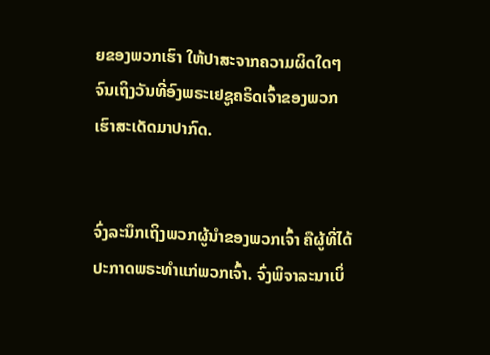ຍຂອງພວກເຮົາ ໃຫ້ປາສະຈາກຄວາມຜິດໃດໆ ຈົນເຖິງວັນທີ່ອົງພຣະເຢຊູຄຣິດເຈົ້າຂອງພວກເຮົາສະເດັດມາປາກົດ.


ຈົ່ງລະນຶກເຖິງພວກຜູ້ນຳຂອງພວກເຈົ້າ ຄືຜູ້ທີ່ໄດ້ປະກາດພຣະທຳແກ່ພວກເຈົ້າ. ຈົ່ງພິຈາລະນາເບິ່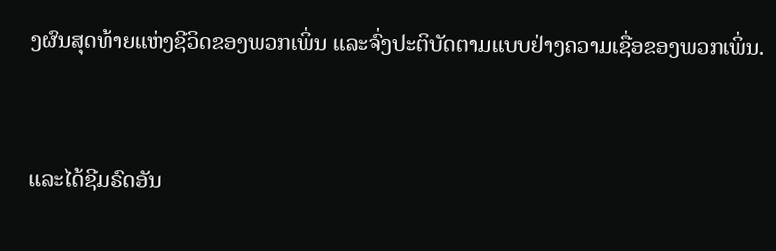ງຜົນສຸດທ້າຍແຫ່ງຊີວິດຂອງພວກເພິ່ນ ແລະຈົ່ງປະຕິບັດຕາມແບບຢ່າງຄວາມເຊື່ອຂອງພວກເພິ່ນ.


ແລະໄດ້ຊີມຣົດອັນ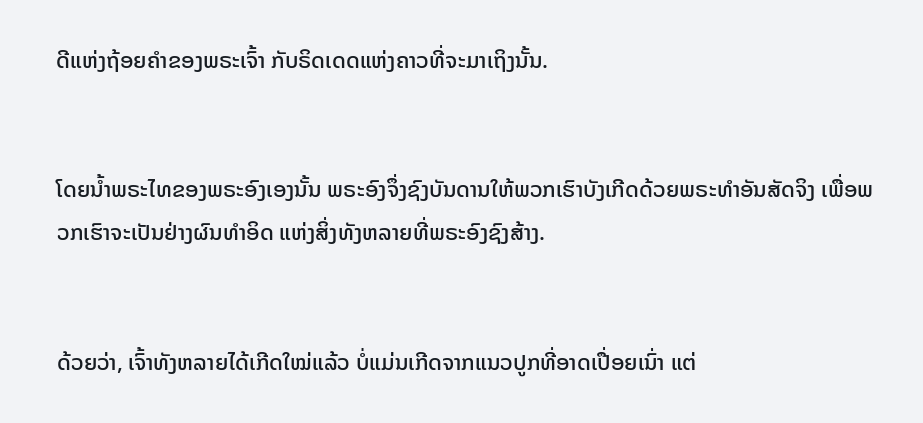ດີແຫ່ງຖ້ອຍຄຳຂອງພຣະເຈົ້າ ກັບຣິດເດດແຫ່ງຄາວທີ່ຈະມາເຖິງນັ້ນ.


ໂດຍນໍ້າພຣະໄທຂອງພຣະອົງເອງນັ້ນ ພຣະອົງຈຶ່ງຊົງບັນດານໃຫ້ພວກເຮົາບັງເກີດດ້ວຍພຣະທຳອັນສັດຈິງ ເພື່ອພວກເຮົາຈະເປັນຢ່າງຜົນທຳອິດ ແຫ່ງສິ່ງທັງຫລາຍທີ່ພຣະອົງຊົງສ້າງ.


ດ້ວຍວ່າ, ເຈົ້າທັງຫລາຍໄດ້ເກີດໃໝ່ແລ້ວ ບໍ່ແມ່ນເກີດຈາກແນວປູກທີ່ອາດເປື່ອຍເນົ່າ ແຕ່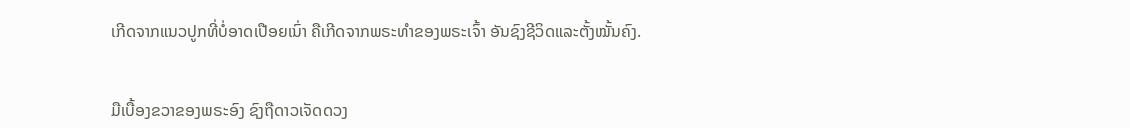ເກີດຈາກແນວປູກທີ່ບໍ່ອາດເປືອຍເນົ່າ ຄືເກີດຈາກພຣະທຳຂອງພຣະເຈົ້າ ອັນຊົງຊີວິດແລະຕັ້ງໝັ້ນຄົງ.


ມືເບື້ອງຂວາຂອງພຣະອົງ ຊົງຖືດາວເຈັດດວງ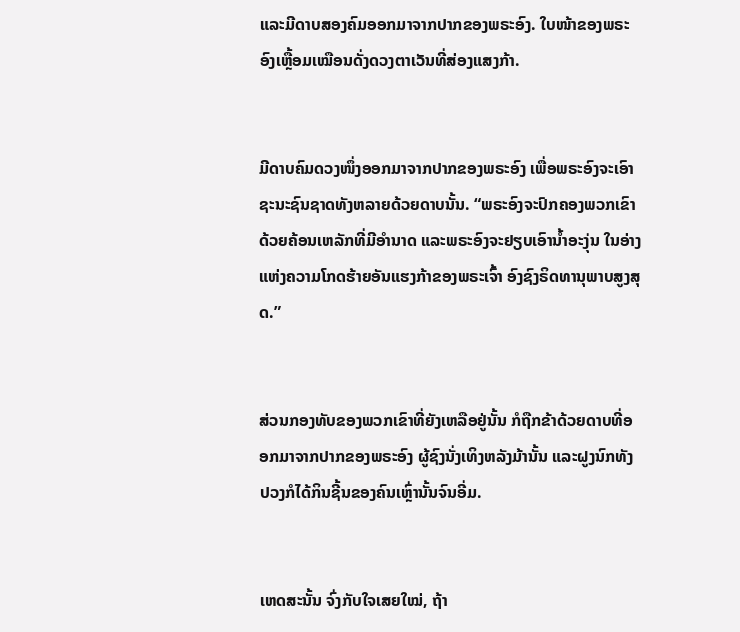ແລະມີດາບສອງຄົມອອກມາຈາກປາກຂອງພຣະອົງ. ໃບໜ້າຂອງພຣະອົງເຫຼື້ອມເໝືອນດັ່ງດວງຕາເວັນທີ່ສ່ອງແສງກ້າ.


ມີດາບຄົມດວງໜຶ່ງອອກມາຈາກປາກຂອງພຣະອົງ ເພື່ອພຣະອົງຈະເອົາຊະນະຊົນຊາດທັງຫລາຍດ້ວຍດາບນັ້ນ. “ພຣະອົງຈະປົກຄອງພວກເຂົາດ້ວຍຄ້ອນເຫລັກທີ່ມີອຳນາດ ແລະພຣະອົງຈະຢຽບເອົານໍ້າອະງຸ່ນ ໃນອ່າງແຫ່ງຄວາມໂກດຮ້າຍອັນແຮງກ້າຂອງພຣະເຈົ້າ ອົງຊົງຣິດທານຸພາບສູງສຸດ.”


ສ່ວນກອງທັບຂອງພວກເຂົາທີ່ຍັງເຫລືອຢູ່ນັ້ນ ກໍຖືກຂ້າດ້ວຍດາບທີ່ອອກມາຈາກປາກຂອງພຣະອົງ ຜູ້ຊົງນັ່ງເທິງຫລັງມ້ານັ້ນ ແລະຝູງນົກທັງປວງກໍໄດ້ກິນຊີ້ນຂອງຄົນເຫຼົ່ານັ້ນຈົນອີ່ມ.


ເຫດສະນັ້ນ ຈົ່ງກັບໃຈເສຍໃໝ່, ຖ້າ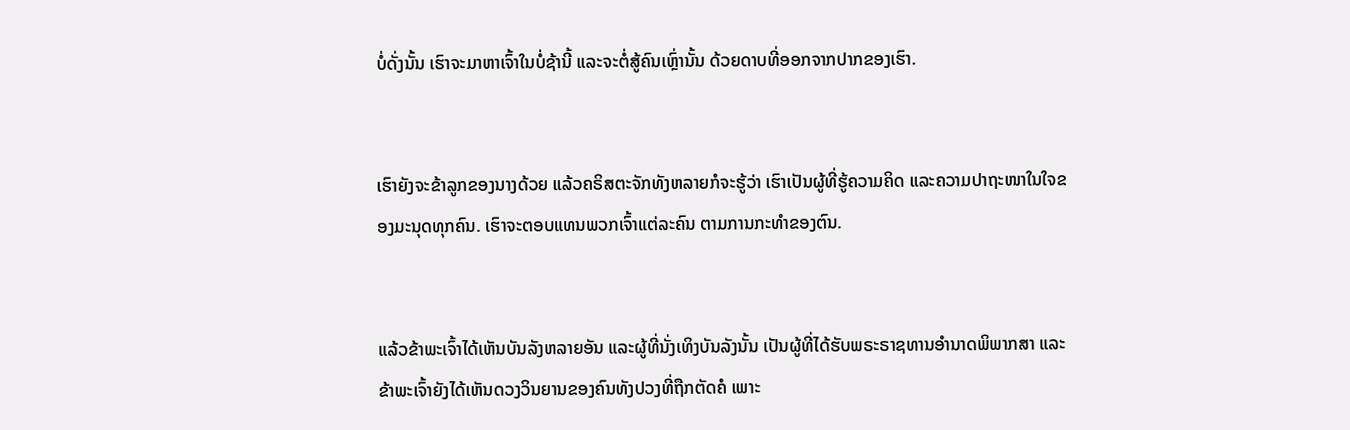ບໍ່ດັ່ງນັ້ນ ເຮົາຈະມາຫາເຈົ້າໃນບໍ່ຊ້ານີ້ ແລະຈະຕໍ່ສູ້ຄົນເຫຼົ່ານັ້ນ ດ້ວຍດາບທີ່ອອກຈາກປາກຂອງເຮົາ.


ເຮົາຍັງຈະຂ້າລູກຂອງນາງດ້ວຍ ແລ້ວຄຣິສຕະຈັກທັງຫລາຍກໍຈະຮູ້ວ່າ ເຮົາເປັນຜູ້ທີ່ຮູ້ຄວາມຄິດ ແລະຄວາມປາຖະໜາໃນໃຈຂອງມະນຸດທຸກຄົນ. ເຮົາຈະຕອບແທນພວກເຈົ້າແຕ່ລະຄົນ ຕາມການກະທຳຂອງຕົນ.


ແລ້ວຂ້າພະເຈົ້າໄດ້ເຫັນບັນລັງຫລາຍອັນ ແລະຜູ້ທີ່ນັ່ງເທິງບັນລັງນັ້ນ ເປັນຜູ້ທີ່ໄດ້ຮັບພຣະຣາຊທານອຳນາດພິພາກສາ ແລະຂ້າພະເຈົ້າຍັງໄດ້ເຫັນດວງວິນຍານຂອງຄົນທັງປວງທີ່ຖືກຕັດຄໍ ເພາະ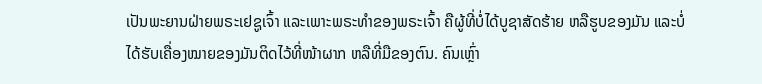ເປັນພະຍານຝ່າຍພຣະເຢຊູເຈົ້າ ແລະເພາະພຣະທຳຂອງພຣະເຈົ້າ ຄືຜູ້ທີ່ບໍ່ໄດ້ບູຊາສັດຮ້າຍ ຫລືຮູບຂອງມັນ ແລະບໍ່ໄດ້ຮັບເຄື່ອງໝາຍຂອງມັນຕິດໄວ້ທີ່ໜ້າຜາກ ຫລືທີ່ມືຂອງຕົນ. ຄົນເຫຼົ່າ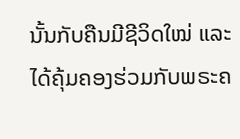ນັ້ນກັບຄືນມີຊີວິດໃໝ່ ແລະໄດ້ຄຸ້ມຄອງຮ່ວມກັບພຣະຄ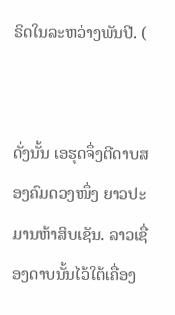ຣິດໃນລະຫວ່າງພັນປີ. (


ດັ່ງນັ້ນ ເອຮຸດຈຶ່ງຕີດາບສອງຄົມດວງໜຶ່ງ ຍາວປະມານຫ້າສິບເຊັນ. ລາວເຊື່ອງດາບນັ້ນໄວ້ໃຕ້ເຄື່ອງ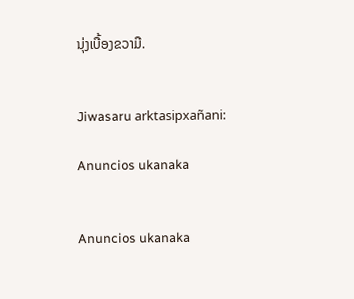ນຸ່ງເບື້ອງຂວາມື.


Jiwasaru arktasipxañani:

Anuncios ukanaka


Anuncios ukanaka